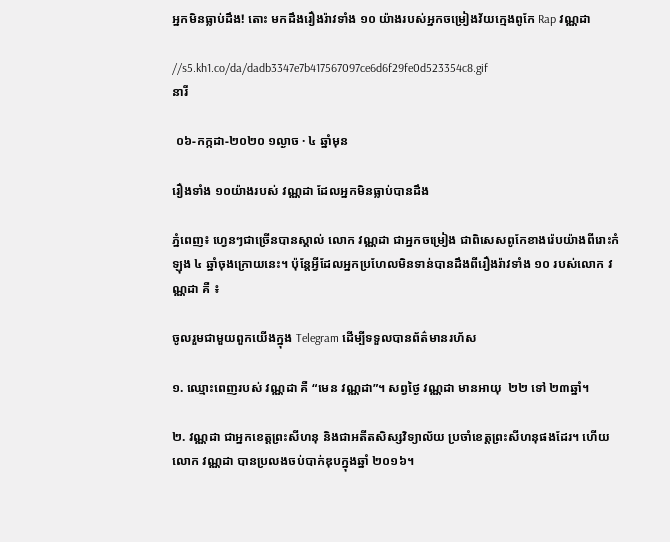អ្នកមិនធ្លាប់ដឹង! តោះ មកដឹងរឿងរ៉ាវទាំង ១០ យ៉ាងរបស់អ្នកចម្រៀងវ័យក្មេងពូកែ Rap វណ្ណដា

//s5.kh1.co/da/dadb3347e7b417567097ce6d6f29fe0d523354c8.gif
នារី

 ០៦-កក្កដា-២០២០ ១ល្ងាច · ៤ ឆ្នាំមុន

រឿងទាំង ១០យ៉ាងរបស់ វណ្ណដា ដែលអ្នកមិនធ្លាប់បានដឹង

ភ្នំពេញ៖ ហ្វេនៗជាច្រើនបានស្គាល់ លោក វណ្ណដា ជាអ្នកចម្រៀង ជាពិសេសពូកែខាងរ៉េបយ៉ាងពីរោះកំឡុង ៤ ឆ្នាំចុងក្រោយនេះ។ ប៉ុន្តែអ្វីដែលអ្នកប្រហែលមិនទាន់បានដឹងពីរឿងរ៉ាវទាំង ១០ របស់លោក វណ្ណដា គឺ ៖

ចូលរួមជាមួយពួកយើងក្នុង Telegram ដើម្បីទទួលបានព័ត៌មានរហ័ស

១. ឈ្មោះពេញរបស់ វណ្ណដា គឺ “មេន វណ្ណដា”។ សព្វថ្ងៃ វណ្ណដា មានអាយុ  ២២ ទៅ ២៣ឆ្នាំ។

២. វណ្ណដា ជាអ្នកខេត្តព្រះសីហនុ និងជាអតីតសិស្សវិទ្យាល័យ ប្រចាំខេត្តព្រះសីហនុផងដែរ។ ហើយលោក វណ្ណដា បានប្រលងចប់បាក់ឌុបក្នុងឆ្នាំ ២០១៦។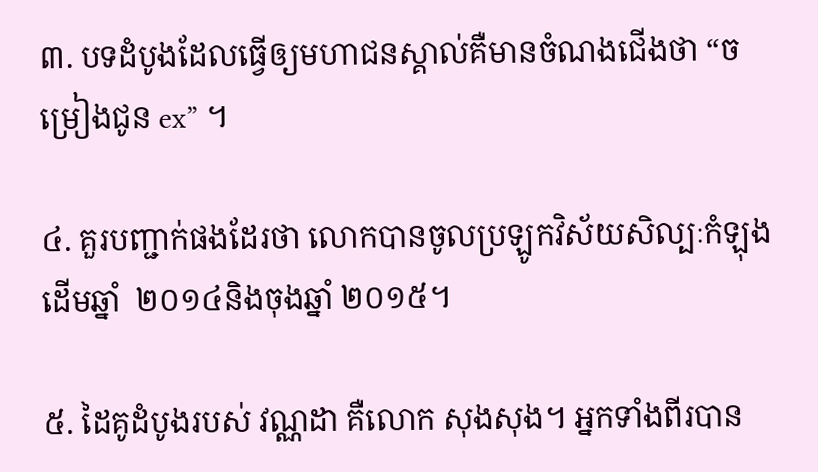៣. បទដំបូងដែលធ្វើឲ្យមហាជនស្គាល់គឺមានចំណងជើងថា “ចម្រៀងជូន ex” ។

៤. គួរបញ្ជាក់ផងដែរថា លោកបានចូលប្រឡូកវិស័យសិល្បៈកំឡុងដើមឆ្នាំ  ២០១៤និងចុងឆ្នាំ ២០១៥។

៥. ដៃគូដំបូងរបស់ វណ្ណដា គឺលោក សុងសុង។ អ្នកទាំងពីរបាន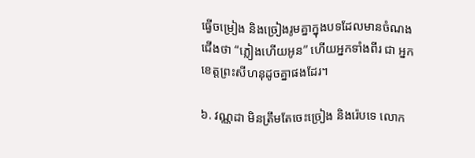ធ្វើចម្រៀង និងច្រៀងរូមគ្នាក្នុងបទដែលមានចំណងជើងថា “ភ្លៀងហើយអូន” ហើយអ្នកទាំងពីរ ជា អ្នកខេត្តព្រះសីហនុដូចគ្នាផងដែរ។

៦. វណ្ណដា មិនត្រឹមតែចេះច្រៀង និងរ៉េបទេ លោក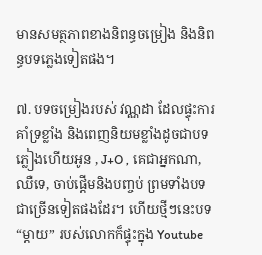មានសមត្ថភាពខាងនិពន្ធចម្រៀង និងនិពន្ធបទភ្លេងទៀតផង។

៧. បទចម្រៀងរបស់ វណ្ណដា ដែលផ្ទុះការគាំទ្រខ្លាំង និងពេញនិយមខ្លាំងដូចជាបទ ភ្លៀងហើយអូន , J+O , គេជាអ្នកណា, ឈឺទេ, ចាប់ផ្តើមនិងបញ្ចប់ ព្រមទាំងបទជាច្រើនទៀតផងដែរ។ ហើយថ្មីៗនេះបទ “ម្តាយ” របស់លោកក៏ផ្ទុះក្នុង Youtube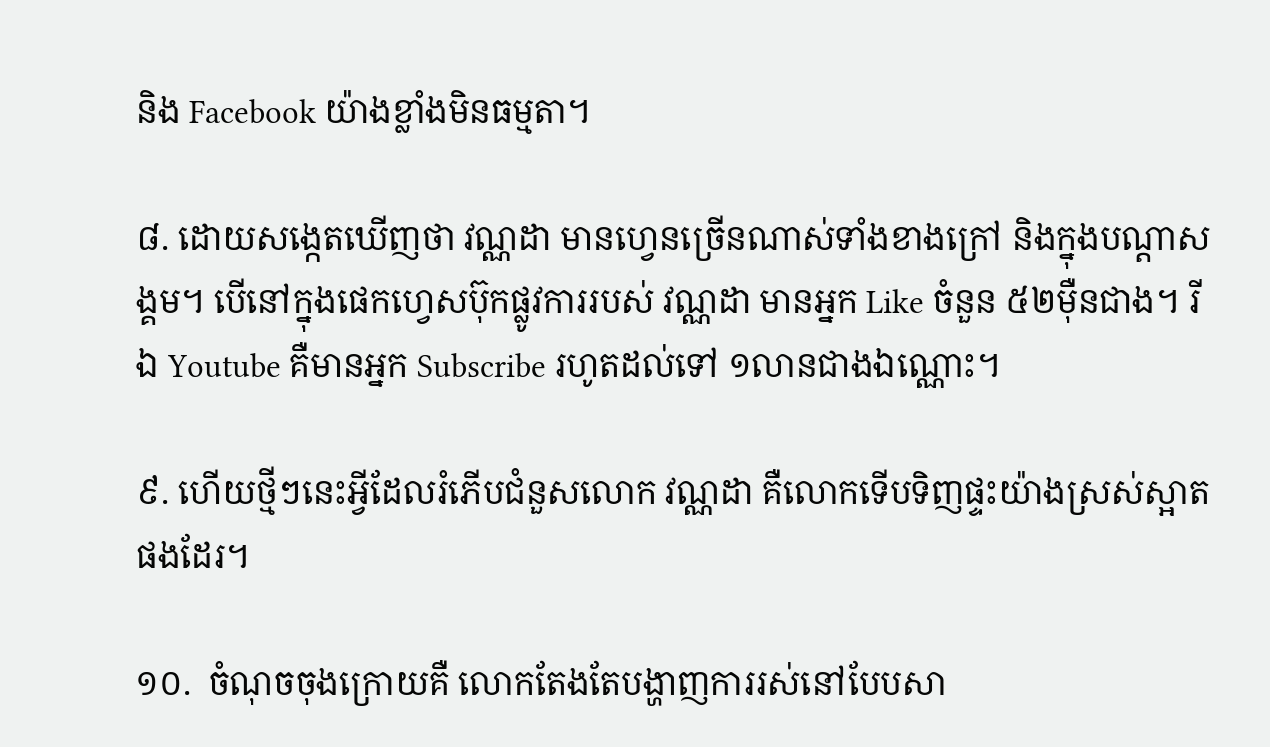និង Facebook យ៉ាងខ្លាំងមិនធម្មតា។

៨. ដោយសង្កេតឃើញថា វណ្ណដា មានហ្វេនច្រើនណាស់ទាំងខាងក្រៅ និងក្នុងបណ្តាសង្គម។ បើនៅក្នុងផេកហ្វេសប៊ុកផ្លូវការរបស់ វណ្ណដា មានអ្នក Like ចំនួន ៥២ម៉ឺនជាង។ រីឯ Youtube គឺមានអ្នក Subscribe រហូតដល់ទៅ ១លានជាងឯណ្ណោះ។

៩. ហើយថ្មីៗនេះអ្វីដែលរំភើបជំនួសលោក វណ្ណដា គឺលោកទើបទិញផ្ទះយ៉ាងស្រស់ស្អាតផងដែរ។

១០.  ចំណុចចុងក្រោយគឺ លោកតែងតែបង្ហាញការរស់នៅបែបសា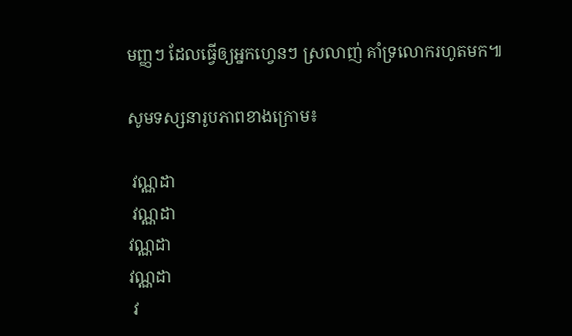មញ្ញៗ ដែលធ្វើឲ្យអ្នកហ្វេនៗ ស្រលាញ់ គាំទ្រលោករហូតមក៕

សូមទស្សនារូបភាពខាងក្រោម៖

 វណ្ណដា
 វណ្ណដា
វណ្ណដា
វណ្ណដា
 វ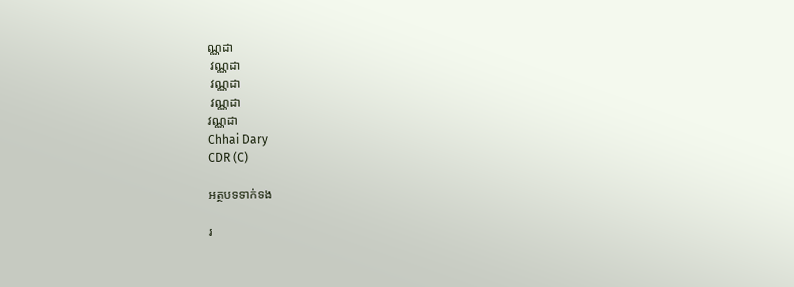ណ្ណដា
 វណ្ណដា
 វណ្ណដា
 វណ្ណដា
វណ្ណដា
Chhai Dary
CDR (C)

អត្ថបទទាក់ទង

រ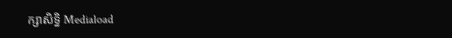ក្សាសិទ្ធិ Mediaload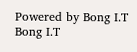Powered by Bong I.T Bong I.T